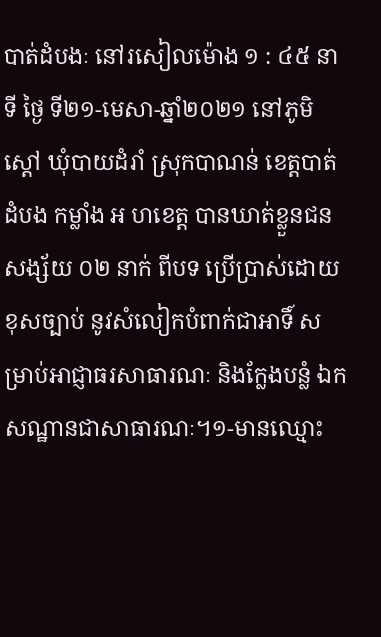បាត់ដំបងៈ នៅរសៀលម៉ោង ១ : ៤៥ នាទី ថ្ងៃ ទី២១-មេសា-ឆ្នាំ២០២១ នៅភូមិស្តៅ ឃុំបាយដំរាំ ស្រុកបាណន់ ខេត្តបាត់ដំបង កម្លាំង អ ហខេត្ត បានឃាត់ខ្លួនជនសង្ស័យ ០២ នាក់ ពីបទ ប្រើប្រាស់ដោយខុសច្បាប់ នូវសំលៀកបំពាក់ជាអាទិ៍ សម្រាប់អាជ្ញាធរសាធារណៈ និងក្លែងបន្លំ ឯកសណ្ឋានជាសាធារណៈ។១-មានឈ្មោះ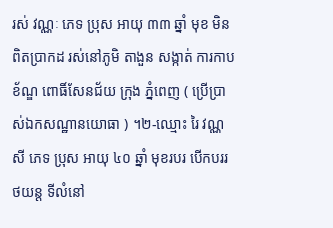រស់ វណ្ណៈ ភេទ ប្រុស អាយុ ៣៣ ឆ្នាំ មុខ មិនពិតប្រាកដ រស់នៅភូមិ តាងួន សង្កាត់ ការកាប ខ័ណ្ឌ ពោធិ៍សែនជ័យ ក្រុង ភ្នំពេញ ( ប្រើប្រាស់ឯកសណ្ឋានយោធា ) ។២-ឈ្មោះ រៃ វណ្ណសី ភេទ ប្រុស អាយុ ៤០ ឆ្នាំ មុខរបរ បើកបររថយន្ត ទីលំនៅ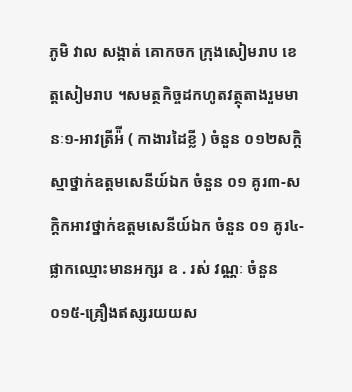ភូមិ វាល សង្កាត់ គោកចក ក្រុងសៀមរាប ខេត្តសៀមរាប ។សមត្ថកិច្ចដកហូតវត្ថុតាងរួមមានៈ១-អាវត្រីអ៉ី ( កាងារដៃខ្លី ) ចំនួន ០១២សក្តិស្មាថ្នាក់ឧត្តមសេនីយ៍ឯក ចំនួន ០១ គូរ៣-សក្តិកអាវថ្នាក់ឧត្តមសេនីយ៍ឯក ចំនួន ០១ គូរ៤-ផ្លាកឈ្មោះមានអក្សរ ឧ . រស់ វណ្ណៈ ចំនួន ០១៥-គ្រឿងឥស្សរយយស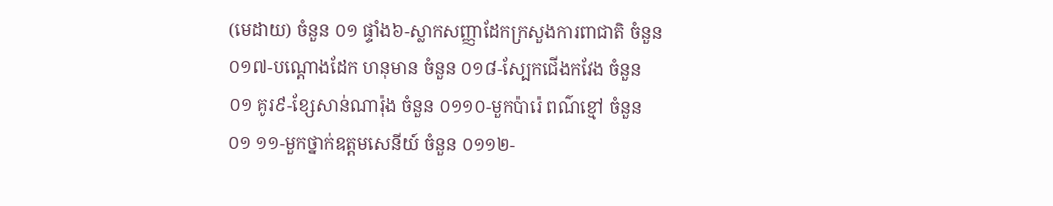(មេដាយ) ចំនួន ០១ ផ្ទាំង៦-ស្លាកសញ្ញាដែកក្រសួងការពាជាតិ ចំនួន ០១៧-បណ្តោងដែក ហនុមាន ចំនួន ០១៨-ស្បែកជើងកវែង ចំនួន ០១ គូរ៩-ខ្សែសាន់ណារ៉ុង ចំនួន ០១១០-មួកប៉ារ៉េ ពណ៌ខ្មៅ ចំនួន ០១ ១១-មួកថ្នាក់ឧត្តមសេនីយ៍ ចំនួន ០១១២-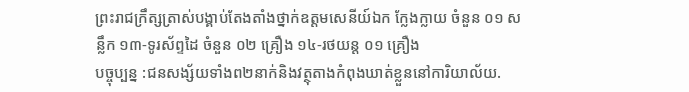ព្រះរាជក្រឹត្សត្រាស់បង្គាប់តែងតាំងថ្នាក់ឧត្តមសេនីយ៍ឯក ក្លែងក្លាយ ចំនួន ០១ សន្លឹក ១៣-ទូរស័ព្ទដៃ ចំនួន ០២ គ្រឿង ១៤-រថយន្ត ០១ គ្រឿង
បច្ចុប្បន្ន :ជនសង្ស័យទាំងព២នាក់និងវត្ថុតាងកំពុងឃាត់ខ្លួននៅការិយាល័យ.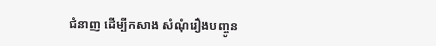ជំនាញ ដើម្បីកសាង សំណុំរឿងបញ្ចូន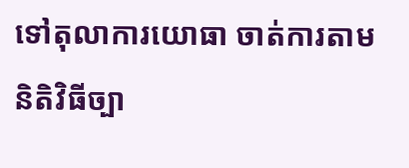ទៅតុលាការយោធា ចាត់ការតាមនិតិវិធីច្បា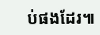ប់ផងដែរ៕